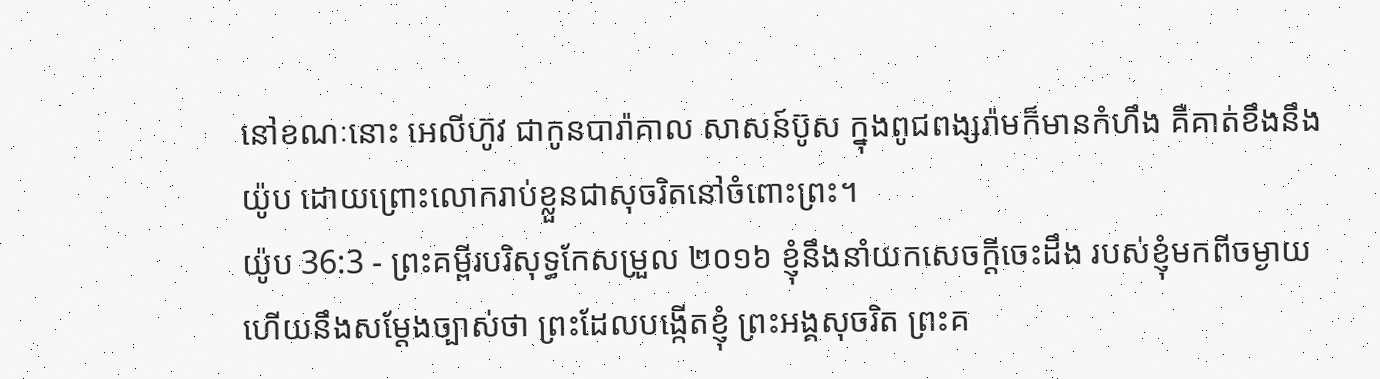នៅខណៈនោះ អេលីហ៊ូវ ជាកូនបារ៉ាគាល សាសន៍ប៊ូស ក្នុងពូជពង្សរ៉ាមក៏មានកំហឹង គឺគាត់ខឹងនឹងយ៉ូប ដោយព្រោះលោករាប់ខ្លួនជាសុចរិតនៅចំពោះព្រះ។
យ៉ូប 36:3 - ព្រះគម្ពីរបរិសុទ្ធកែសម្រួល ២០១៦ ខ្ញុំនឹងនាំយកសេចក្ដីចេះដឹង របស់ខ្ញុំមកពីចម្ងាយ ហើយនឹងសម្ដែងច្បាស់ថា ព្រះដែលបង្កើតខ្ញុំ ព្រះអង្គសុចរិត ព្រះគ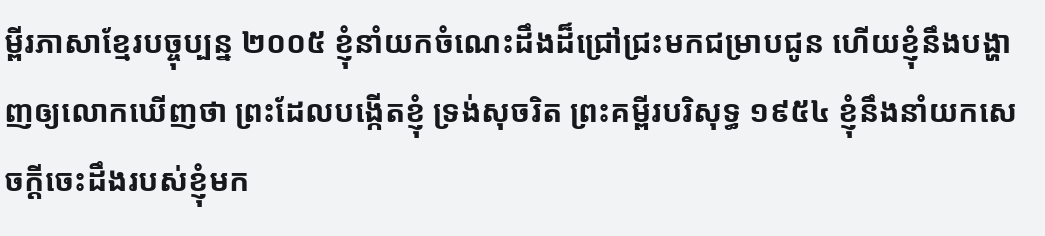ម្ពីរភាសាខ្មែរបច្ចុប្បន្ន ២០០៥ ខ្ញុំនាំយកចំណេះដឹងដ៏ជ្រៅជ្រះមកជម្រាបជូន ហើយខ្ញុំនឹងបង្ហាញឲ្យលោកឃើញថា ព្រះដែលបង្កើតខ្ញុំ ទ្រង់សុចរិត ព្រះគម្ពីរបរិសុទ្ធ ១៩៥៤ ខ្ញុំនឹងនាំយកសេចក្ដីចេះដឹងរបស់ខ្ញុំមក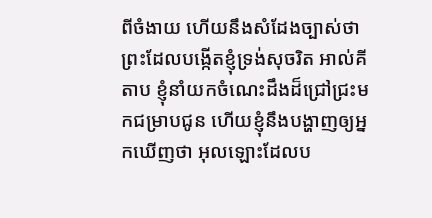ពីចំងាយ ហើយនឹងសំដែងច្បាស់ថា ព្រះដែលបង្កើតខ្ញុំទ្រង់សុចរិត អាល់គីតាប ខ្ញុំនាំយកចំណេះដឹងដ៏ជ្រៅជ្រះមកជម្រាបជូន ហើយខ្ញុំនឹងបង្ហាញឲ្យអ្នកឃើញថា អុលឡោះដែលប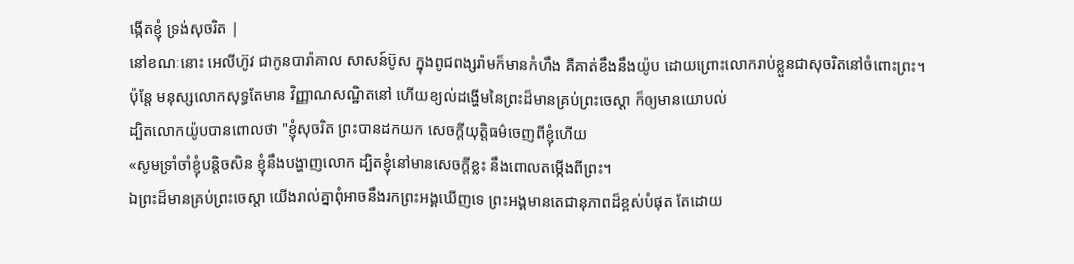ង្កើតខ្ញុំ ទ្រង់សុចរិត |
នៅខណៈនោះ អេលីហ៊ូវ ជាកូនបារ៉ាគាល សាសន៍ប៊ូស ក្នុងពូជពង្សរ៉ាមក៏មានកំហឹង គឺគាត់ខឹងនឹងយ៉ូប ដោយព្រោះលោករាប់ខ្លួនជាសុចរិតនៅចំពោះព្រះ។
ប៉ុន្តែ មនុស្សលោកសុទ្ធតែមាន វិញ្ញាណសណ្ឋិតនៅ ហើយខ្យល់ដង្ហើមនៃព្រះដ៏មានគ្រប់ព្រះចេស្តា ក៏ឲ្យមានយោបល់
ដ្បិតលោកយ៉ូបបានពោលថា "ខ្ញុំសុចរិត ព្រះបានដកយក សេចក្ដីយុត្តិធម៌ចេញពីខ្ញុំហើយ
«សូមទ្រាំចាំខ្ញុំបន្តិចសិន ខ្ញុំនឹងបង្ហាញលោក ដ្បិតខ្ញុំនៅមានសេចក្ដីខ្លះ នឹងពោលតម្កើងពីព្រះ។
ឯព្រះដ៏មានគ្រប់ព្រះចេស្តា យើងរាល់គ្នាពុំអាចនឹងរកព្រះអង្គឃើញទេ ព្រះអង្គមានតេជានុភាពដ៏ខ្ពស់បំផុត តែដោយ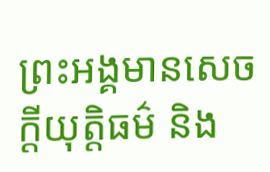ព្រះអង្គមានសេចក្ដីយុត្តិធម៌ និង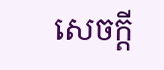សេចក្ដី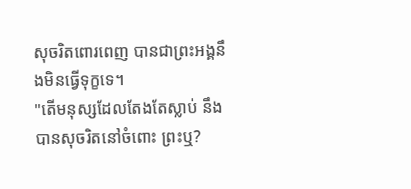សុចរិតពោរពេញ បានជាព្រះអង្គនឹងមិនធ្វើទុក្ខទេ។
"តើមនុស្សដែលតែងតែស្លាប់ នឹងបានសុចរិតនៅចំពោះ ព្រះឬ?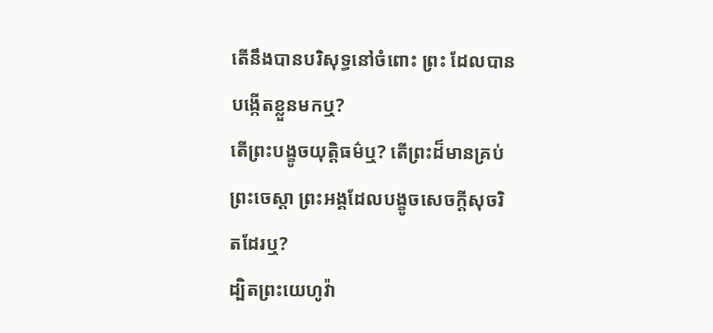តើនឹងបានបរិសុទ្ធនៅចំពោះ ព្រះ ដែលបានបង្កើតខ្លួនមកឬ?
តើព្រះបង្ខូចយុត្តិធម៌ឬ? តើព្រះដ៏មានគ្រប់ព្រះចេស្តា ព្រះអង្គដែលបង្ខូចសេចក្ដីសុចរិតដែរឬ?
ដ្បិតព្រះយេហូវ៉ា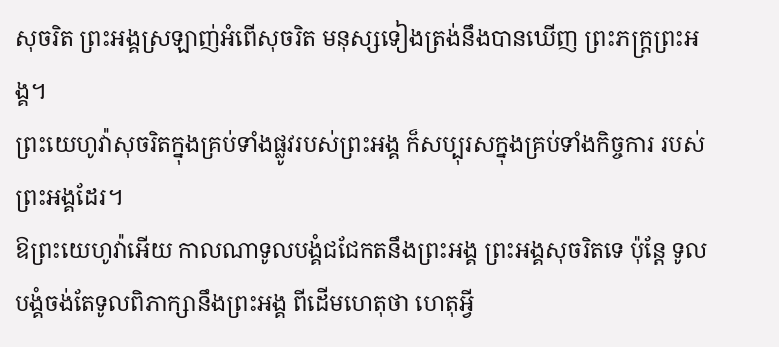សុចរិត ព្រះអង្គស្រឡាញ់អំពើសុចរិត មនុស្សទៀងត្រង់នឹងបានឃើញ ព្រះភក្ត្រព្រះអង្គ។
ព្រះយេហូវ៉ាសុចរិតក្នុងគ្រប់ទាំងផ្លូវរបស់ព្រះអង្គ ក៏សប្បុរសក្នុងគ្រប់ទាំងកិច្ចការ របស់ព្រះអង្គដែរ។
ឱព្រះយេហូវ៉ាអើយ កាលណាទូលបង្គំជជែកតនឹងព្រះអង្គ ព្រះអង្គសុចរិតទេ ប៉ុន្តែ ទូលបង្គំចង់តែទូលពិភាក្សានឹងព្រះអង្គ ពីដើមហេតុថា ហេតុអ្វី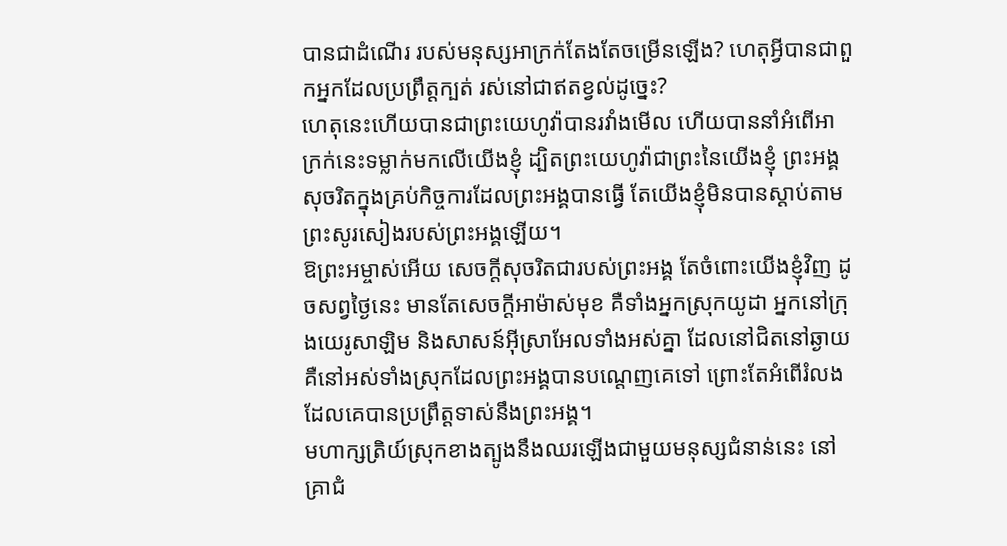បានជាដំណើរ របស់មនុស្សអាក្រក់តែងតែចម្រើនឡើង? ហេតុអ្វីបានជាពួកអ្នកដែលប្រព្រឹត្តក្បត់ រស់នៅជាឥតខ្វល់ដូច្នេះ?
ហេតុនេះហើយបានជាព្រះយេហូវ៉ាបានរវាំងមើល ហើយបាននាំអំពើអាក្រក់នេះទម្លាក់មកលើយើងខ្ញុំ ដ្បិតព្រះយេហូវ៉ាជាព្រះនៃយើងខ្ញុំ ព្រះអង្គសុចរិតក្នុងគ្រប់កិច្ចការដែលព្រះអង្គបានធ្វើ តែយើងខ្ញុំមិនបានស្តាប់តាមព្រះសូរសៀងរបស់ព្រះអង្គឡើយ។
ឱព្រះអម្ចាស់អើយ សេចក្ដីសុចរិតជារបស់ព្រះអង្គ តែចំពោះយើងខ្ញុំវិញ ដូចសព្វថ្ងៃនេះ មានតែសេចក្ដីអាម៉ាស់មុខ គឺទាំងអ្នកស្រុកយូដា អ្នកនៅក្រុងយេរូសាឡិម និងសាសន៍អ៊ីស្រាអែលទាំងអស់គ្នា ដែលនៅជិតនៅឆ្ងាយ គឺនៅអស់ទាំងស្រុកដែលព្រះអង្គបានបណ្តេញគេទៅ ព្រោះតែអំពើរំលង ដែលគេបានប្រព្រឹត្តទាស់នឹងព្រះអង្គ។
មហាក្សត្រិយ៍ស្រុកខាងត្បូងនឹងឈរឡើងជាមួយមនុស្សជំនាន់នេះ នៅគ្រាជំ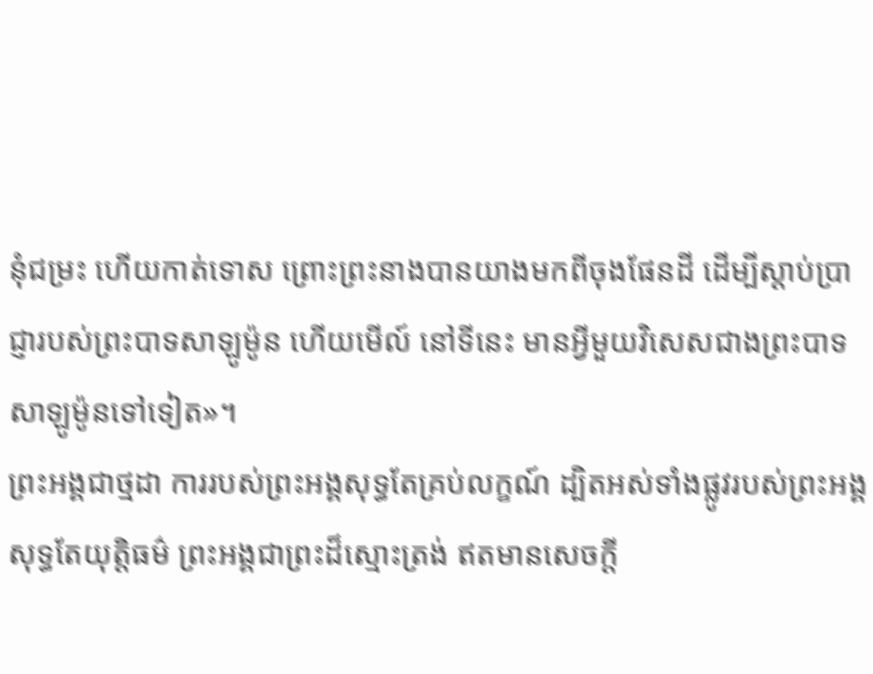នុំជម្រះ ហើយកាត់ទោស ព្រោះព្រះនាងបានយាងមកពីចុងផែនដី ដើម្បីស្តាប់ប្រាជ្ញារបស់ព្រះបាទសាឡូម៉ូន ហើយមើល៍ នៅទីនេះ មានអ្វីមួយវិសេសជាងព្រះបាទសាឡូម៉ូនទៅទៀត»។
ព្រះអង្គជាថ្មដា ការរបស់ព្រះអង្គសុទ្ធតែគ្រប់លក្ខណ៍ ដ្បិតអស់ទាំងផ្លូវរបស់ព្រះអង្គសុទ្ធតែយុត្តិធម៌ ព្រះអង្គជាព្រះដ៏ស្មោះត្រង់ ឥតមានសេចក្ដី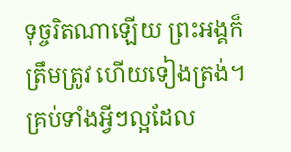ទុច្ចរិតណាឡើយ ព្រះអង្គក៏ត្រឹមត្រូវ ហើយទៀងត្រង់។
គ្រប់ទាំងអ្វីៗល្អដែល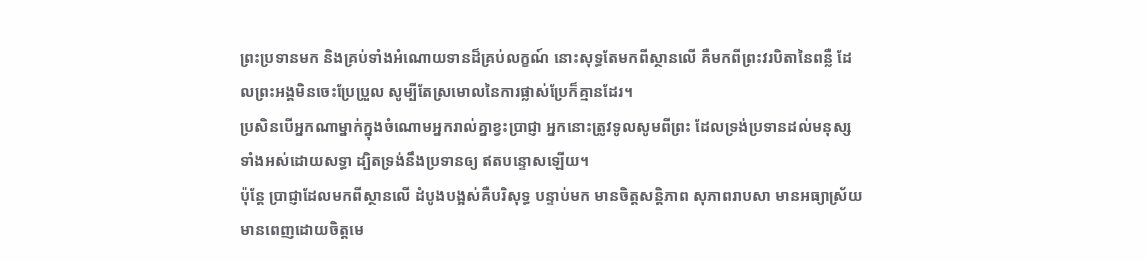ព្រះប្រទានមក និងគ្រប់ទាំងអំណោយទានដ៏គ្រប់លក្ខណ៍ នោះសុទ្ធតែមកពីស្ថានលើ គឺមកពីព្រះវរបិតានៃពន្លឺ ដែលព្រះអង្គមិនចេះប្រែប្រួល សូម្បីតែស្រមោលនៃការផ្លាស់ប្រែក៏គ្មានដែរ។
ប្រសិនបើអ្នកណាម្នាក់ក្នុងចំណោមអ្នករាល់គ្នាខ្វះប្រាជ្ញា អ្នកនោះត្រូវទូលសូមពីព្រះ ដែលទ្រង់ប្រទានដល់មនុស្សទាំងអស់ដោយសទ្ធា ដ្បិតទ្រង់នឹងប្រទានឲ្យ ឥតបន្ទោសឡើយ។
ប៉ុន្តែ ប្រាជ្ញាដែលមកពីស្ថានលើ ដំបូងបង្អស់គឺបរិសុទ្ធ បន្ទាប់មក មានចិត្តសន្តិភាព សុភាពរាបសា មានអធ្យាស្រ័យ មានពេញដោយចិត្តមេ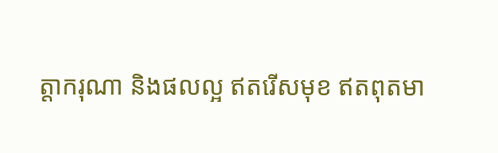ត្តាករុណា និងផលល្អ ឥតរើសមុខ ឥតពុតមា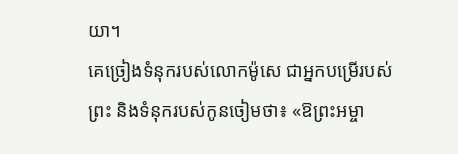យា។
គេច្រៀងទំនុករបស់លោកម៉ូសេ ជាអ្នកបម្រើរបស់ព្រះ និងទំនុករបស់កូនចៀមថា៖ «ឱព្រះអម្ចា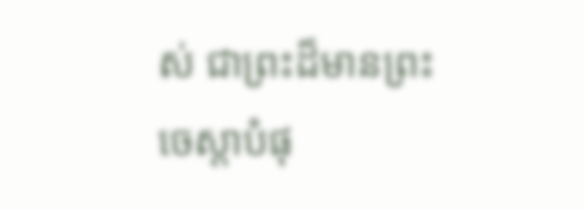ស់ ជាព្រះដ៏មានព្រះចេស្តាបំផុ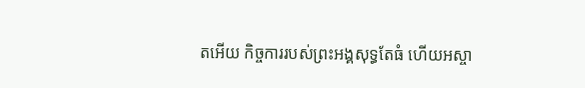តអើយ កិច្ចការរបស់ព្រះអង្គសុទ្ធតែធំ ហើយអស្ចា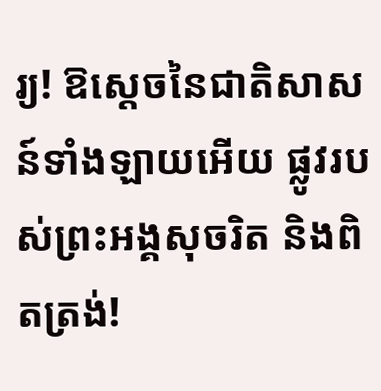រ្យ! ឱស្តេចនៃជាតិសាសន៍ទាំងឡាយអើយ ផ្លូវរបស់ព្រះអង្គសុចរិត និងពិតត្រង់!